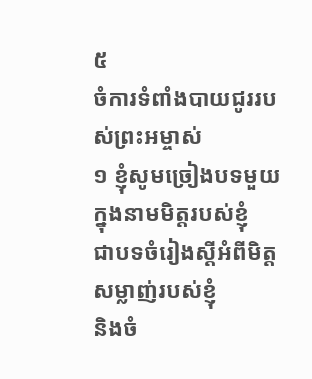៥
ចំការទំពាំងបាយជូររបស់ព្រះអម្ចាស់
១ ខ្ញុំសូមច្រៀងបទមួយ
ក្នុងនាមមិត្តរបស់ខ្ញុំ
ជាបទចំរៀងស្ដីអំពីមិត្តសម្លាញ់របស់ខ្ញុំ
និងចំ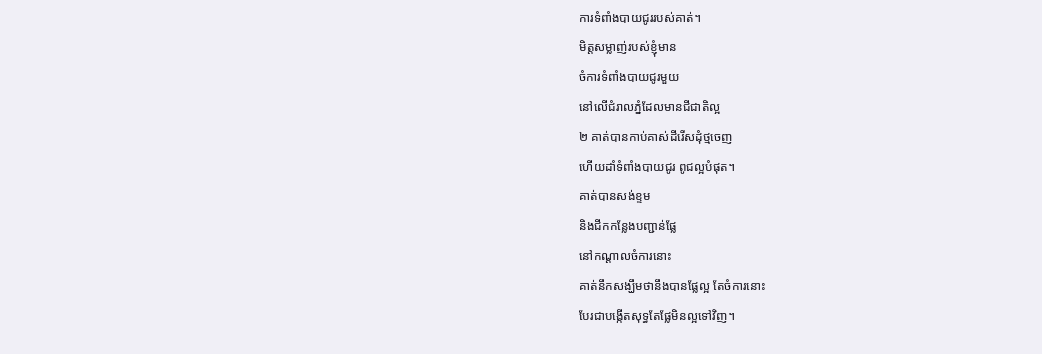ការទំពាំងបាយជូររបស់គាត់។
មិត្តសម្លាញ់របស់ខ្ញុំមាន
ចំការទំពាំងបាយជូរមួយ
នៅលើជំរាលភ្នំដែលមានជីជាតិល្អ
២ គាត់បានកាប់គាស់ដីរើសដុំថ្មចេញ
ហើយដាំទំពាំងបាយជូរ ពូជល្អបំផុត។
គាត់បានសង់ខ្ទម
និងជីកកន្លែងបញ្ជាន់ផ្លែ
នៅកណ្ដាលចំការនោះ
គាត់នឹកសង្ឃឹមថានឹងបានផ្លែល្អ តែចំការនោះ
បែរជាបង្កើតសុទ្ធតែផ្លែមិនល្អទៅវិញ។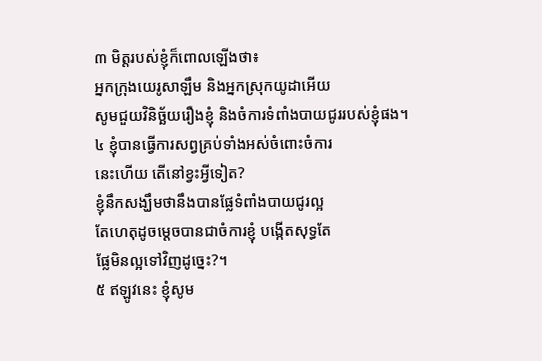៣ មិត្តរបស់ខ្ញុំក៏ពោលឡើងថា៖
អ្នកក្រុងយេរូសាឡឹម និងអ្នកស្រុកយូដាអើយ
សូមជួយវិនិច្ឆ័យរឿងខ្ញុំ និងចំការទំពាំងបាយជូររបស់ខ្ញុំផង។
៤ ខ្ញុំបានធ្វើការសព្វគ្រប់ទាំងអស់ចំពោះចំការ
នេះហើយ តើនៅខ្វះអ្វីទៀត?
ខ្ញុំនឹកសង្ឃឹមថានឹងបានផ្លែទំពាំងបាយជូរល្អ
តែហេតុដូចម្ដេចបានជាចំការខ្ញុំ បង្កើតសុទ្ធតែ
ផ្លែមិនល្អទៅវិញដូច្នេះ?។
៥ ឥឡូវនេះ ខ្ញុំសូម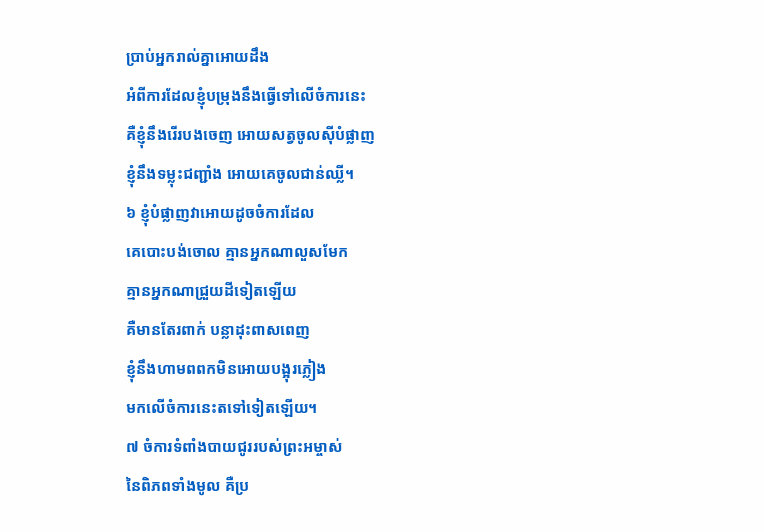ប្រាប់អ្នករាល់គ្នាអោយដឹង
អំពីការដែលខ្ញុំបម្រុងនឹងធ្វើទៅលើចំការនេះ
គឺខ្ញុំនឹងរើរបងចេញ អោយសត្វចូលស៊ីបំផ្លាញ
ខ្ញុំនឹងទម្លុះជញ្ជាំង អោយគេចូលជាន់ឈ្លី។
៦ ខ្ញុំបំផ្លាញវាអោយដូចចំការដែល
គេបោះបង់ចោល គ្មានអ្នកណាលួសមែក
គ្មានអ្នកណាជ្រួយដីទៀតឡើយ
គឺមានតែរពាក់ បន្លាដុះពាសពេញ
ខ្ញុំនឹងហាមពពកមិនអោយបង្អុរភ្លៀង
មកលើចំការនេះតទៅទៀតឡើយ។
៧ ចំការទំពាំងបាយជូររបស់ព្រះអម្ចាស់
នៃពិភពទាំងមូល គឺប្រ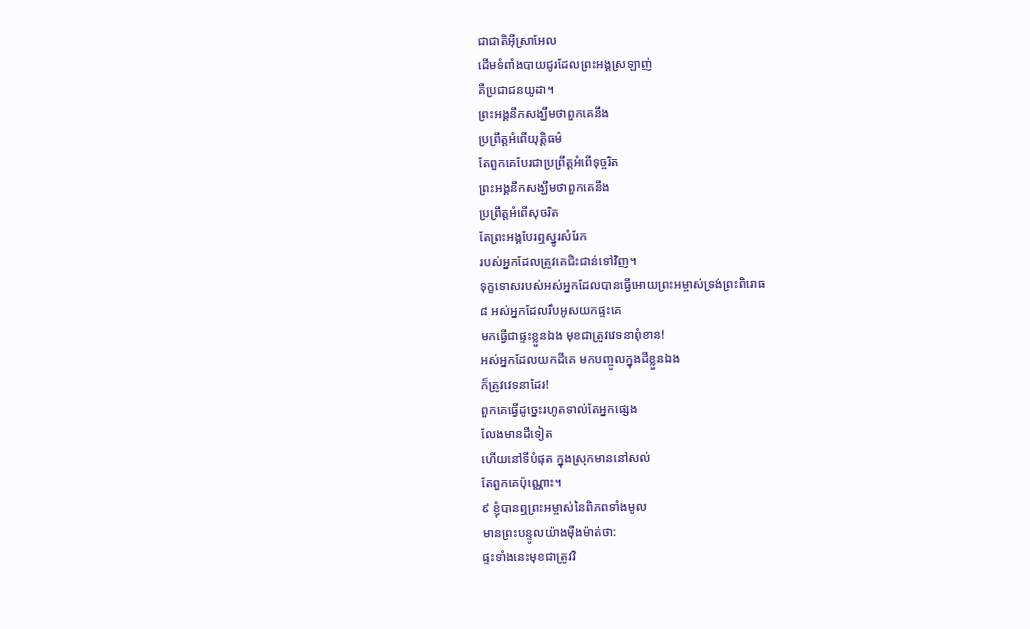ជាជាតិអ៊ីស្រាអែល
ដើមទំពាំងបាយជូរដែលព្រះអង្គស្រឡាញ់
គឺប្រជាជនយូដា។
ព្រះអង្គនឹកសង្ឃឹមថាពួកគេនឹង
ប្រព្រឹត្តអំពើយុត្តិធម៌
តែពួកគេបែរជាប្រព្រឹត្តអំពើទុច្ចរិត
ព្រះអង្គនឹកសង្ឃឹមថាពួកគេនឹង
ប្រព្រឹត្តអំពើសុចរិត
តែព្រះអង្គបែរឮស្នូរសំរែក
របស់អ្នកដែលត្រូវគេជិះជាន់ទៅវិញ។
ទុក្ខទោសរបស់អស់អ្នកដែលបានធ្វើអោយព្រះអម្ចាស់ទ្រង់ព្រះពិរោធ
៨ អស់អ្នកដែលរឹបអូសយកផ្ទះគេ
មកធ្វើជាផ្ទះខ្លួនឯង មុខជាត្រូវវេទនាពុំខាន!
អស់អ្នកដែលយកដីគេ មកបញ្ចូលក្នុងដីខ្លួនឯង
ក៏ត្រូវវេទនាដែរ!
ពួកគេធ្វើដូច្នេះរហូតទាល់តែអ្នកផ្សេង
លែងមានដីទៀត
ហើយនៅទីបំផុត ក្នុងស្រុកមាននៅសល់
តែពួកគេប៉ុណ្ណោះ។
៩ ខ្ញុំបានឮព្រះអម្ចាស់នៃពិភពទាំងមូល
មានព្រះបន្ទូលយ៉ាងម៉ឺងម៉ាត់ថា:
ផ្ទះទាំងនេះមុខជាត្រូវវិ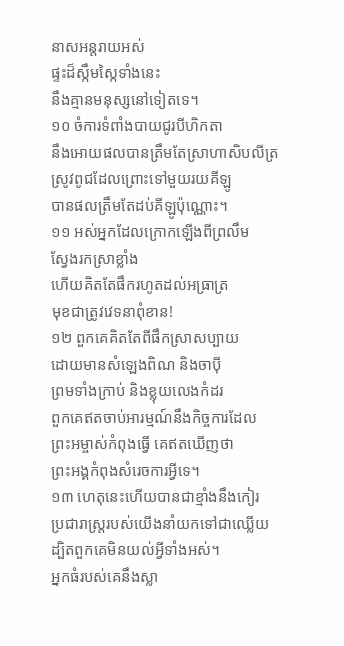នាសអន្តរាយអស់
ផ្ទះដ៏ស្កឹមស្កៃទាំងនេះ
នឹងគ្មានមនុស្សនៅទៀតទេ។
១០ ចំការទំពាំងបាយជូរបីហិកតា
នឹងអោយផលបានត្រឹមតែស្រាហាសិបលីត្រ
ស្រូវពូជដែលព្រោះទៅមួយរយគីឡូ
បានផលត្រឹមតែដប់គីឡូប៉ុណ្ណោះ។
១១ អស់អ្នកដែលក្រោកឡើងពីព្រលឹម
ស្វែងរកស្រាខ្លាំង
ហើយគិតតែផឹករហូតដល់អធ្រាត្រ
មុខជាត្រូវវេទនាពុំខាន!
១២ ពួកគេគិតតែពីផឹកស្រាសប្បាយ
ដោយមានសំឡេងពិណ និងចាប៉ី
ព្រមទាំងក្រាប់ និងខ្លុយលេងកំដរ
ពួកគេឥតចាប់អារម្មណ៍នឹងកិច្ចការដែល
ព្រះអម្ចាស់កំពុងធ្វើ គេឥតឃើញថា
ព្រះអង្គកំពុងសំរេចការអ្វីទេ។
១៣ ហេតុនេះហើយបានជាខ្មាំងនឹងកៀរ
ប្រជារាស្ត្ររបស់យើងនាំយកទៅជាឈ្លើយ
ដ្បិតពួកគេមិនយល់អ្វីទាំងអស់។
អ្នកធំរបស់គេនឹងស្លា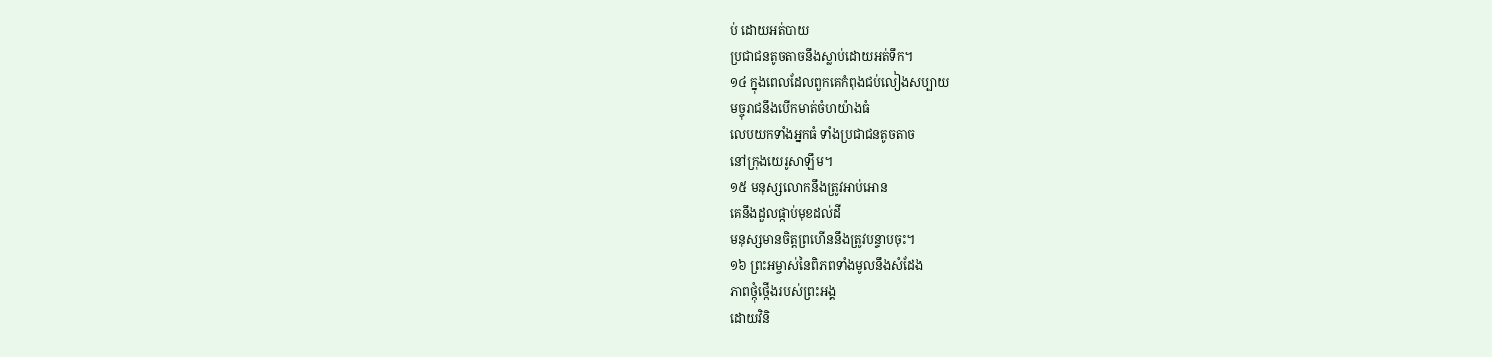ប់ ដោយអត់បាយ
ប្រជាជនតូចតាចនឹងស្លាប់ដោយអត់ទឹក។
១៤ ក្នុងពេលដែលពួកគេកំពុងជប់លៀងសប្បាយ
មច្ចុរាជនឹងបើកមាត់ចំហយ៉ាងធំ
លេបយកទាំងអ្នកធំ ទាំងប្រជាជនតូចតាច
នៅក្រុងយេរូសាឡឹម។
១៥ មនុស្សលោកនឹងត្រូវអាប់អោន
គេនឹងដួលផ្កាប់មុខដល់ដី
មនុស្សមានចិត្តព្រហើននឹងត្រូវបន្ទាបចុះ។
១៦ ព្រះអម្ចាស់នៃពិភពទាំងមូលនឹងសំដែង
ភាពថ្កុំថ្កើងរបស់ព្រះអង្គ
ដោយវិនិ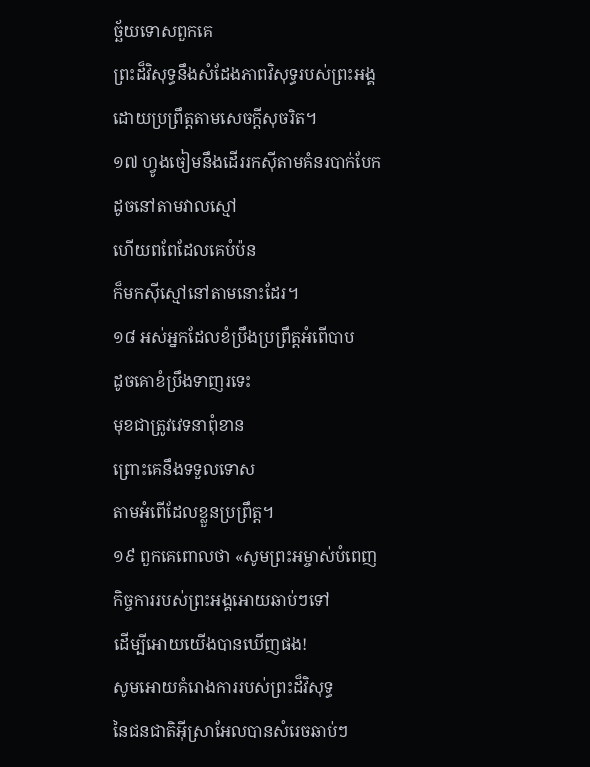ច្ឆ័យទោសពួកគេ
ព្រះដ៏វិសុទ្ធនឹងសំដែងភាពវិសុទ្ធរបស់ព្រះអង្គ
ដោយប្រព្រឹត្តតាមសេចក្ដីសុចរិត។
១៧ ហ្វូងចៀមនឹងដើររកស៊ីតាមគំនរបាក់បែក
ដូចនៅតាមវាលស្មៅ
ហើយពពែដែលគេបំប៉ន
ក៏មកស៊ីស្មៅនៅតាមនោះដែរ។
១៨ អស់អ្នកដែលខំប្រឹងប្រព្រឹត្តអំពើបាប
ដូចគោខំប្រឹងទាញរទេះ
មុខជាត្រូវវេទនាពុំខាន
ព្រោះគេនឹងទទួលទោស
តាមអំពើដែលខ្លួនប្រព្រឹត្ត។
១៩ ពួកគេពោលថា «សូមព្រះអម្ចាស់បំពេញ
កិច្ចការរបស់ព្រះអង្គអោយឆាប់ៗទៅ
ដើម្បីអោយយើងបានឃើញផង!
សូមអោយគំរោងការរបស់ព្រះដ៏វិសុទ្ធ
នៃជនជាតិអ៊ីស្រាអែលបានសំរេចឆាប់ៗ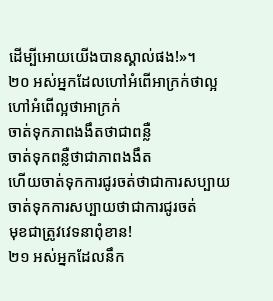ដើម្បីអោយយើងបានស្គាល់ផង!»។
២០ អស់អ្នកដែលហៅអំពើអាក្រក់ថាល្អ
ហៅអំពើល្អថាអាក្រក់
ចាត់ទុកភាពងងឹតថាជាពន្លឺ
ចាត់ទុកពន្លឺថាជាភាពងងឹត
ហើយចាត់ទុកការជូរចត់ថាជាការសប្បាយ
ចាត់ទុកការសប្បាយថាជាការជូរចត់
មុខជាត្រូវវេទនាពុំខាន!
២១ អស់អ្នកដែលនឹក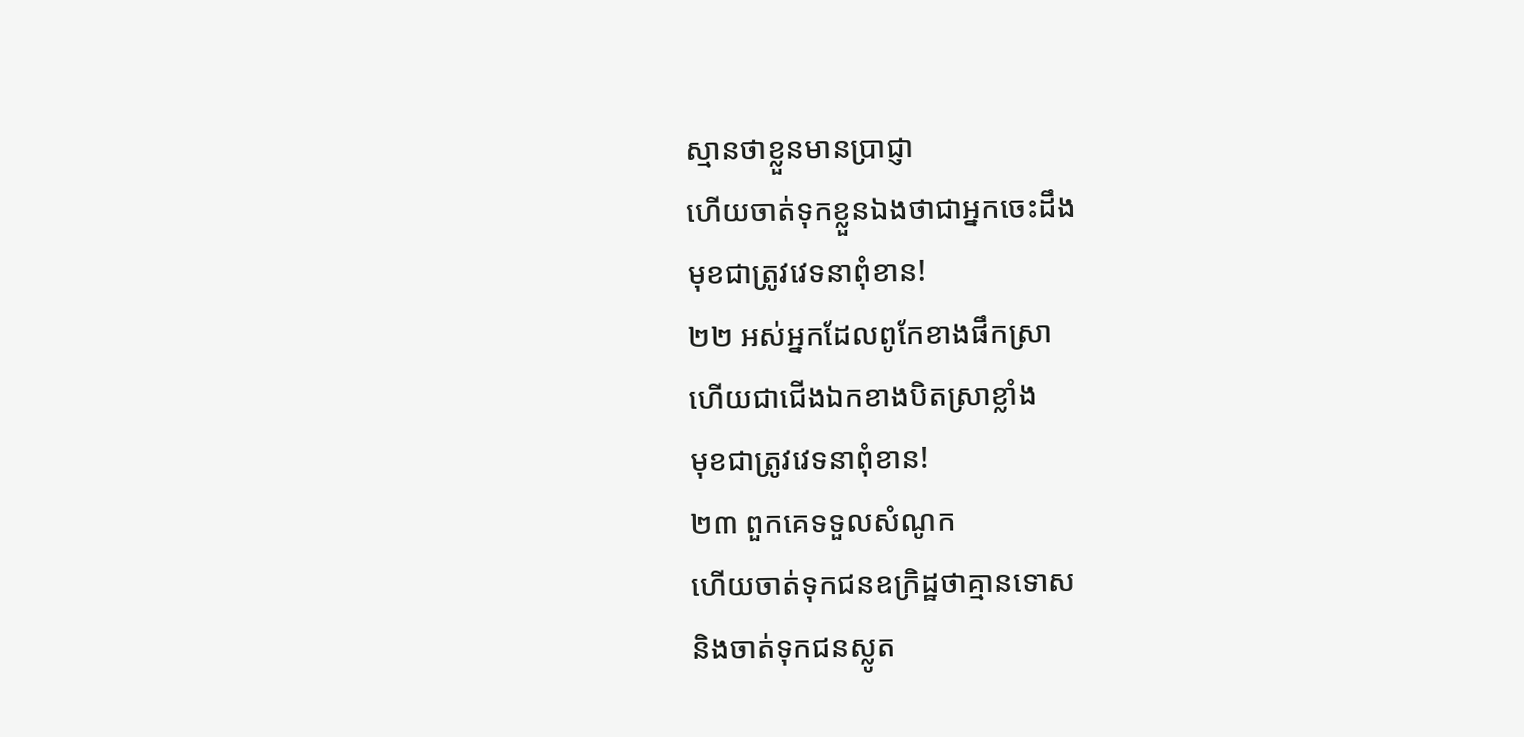ស្មានថាខ្លួនមានប្រាជ្ញា
ហើយចាត់ទុកខ្លួនឯងថាជាអ្នកចេះដឹង
មុខជាត្រូវវេទនាពុំខាន!
២២ អស់អ្នកដែលពូកែខាងផឹកស្រា
ហើយជាជើងឯកខាងបិតស្រាខ្លាំង
មុខជាត្រូវវេទនាពុំខាន!
២៣ ពួកគេទទួលសំណូក
ហើយចាត់ទុកជនឧក្រិដ្ឋថាគ្មានទោស
និងចាត់ទុកជនស្លូត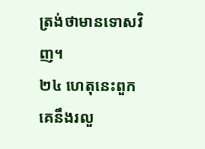ត្រង់ថាមានទោសវិញ។
២៤ ហេតុនេះពួកគេនឹងរលួ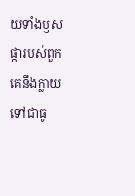យទាំងឫស
ផ្ការបស់ពួកគេនឹងក្លាយទៅជាធូ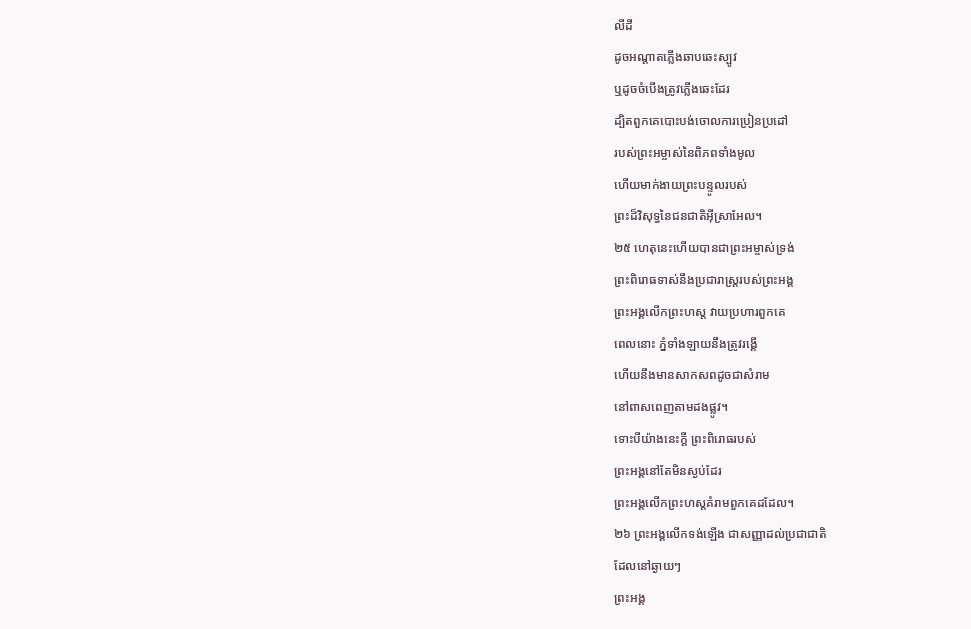លីដី
ដូចអណ្ដាតភ្លើងឆាបឆេះស្បូវ
ឬដូចចំបើងត្រូវភ្លើងឆេះដែរ
ដ្បិតពួកគេបោះបង់ចោលការប្រៀនប្រដៅ
របស់ព្រះអម្ចាស់នៃពិភពទាំងមូល
ហើយមាក់ងាយព្រះបន្ទូលរបស់
ព្រះដ៏វិសុទ្ធនៃជនជាតិអ៊ីស្រាអែល។
២៥ ហេតុនេះហើយបានជាព្រះអម្ចាស់ទ្រង់
ព្រះពិរោធទាស់នឹងប្រជារាស្ត្ររបស់ព្រះអង្គ
ព្រះអង្គលើកព្រះហស្ដ វាយប្រហារពួកគេ
ពេលនោះ ភ្នំទាំងឡាយនឹងត្រូវរង្គើ
ហើយនឹងមានសាកសពដូចជាសំរាម
នៅពាសពេញតាមដងផ្លូវ។
ទោះបីយ៉ាងនេះក្ដី ព្រះពិរោធរបស់
ព្រះអង្គនៅតែមិនស្ងប់ដែរ
ព្រះអង្គលើកព្រះហស្ដគំរាមពួកគេដដែល។
២៦ ព្រះអង្គលើកទង់ឡើង ជាសញ្ញាដល់ប្រជាជាតិ
ដែលនៅឆ្ងាយៗ
ព្រះអង្គ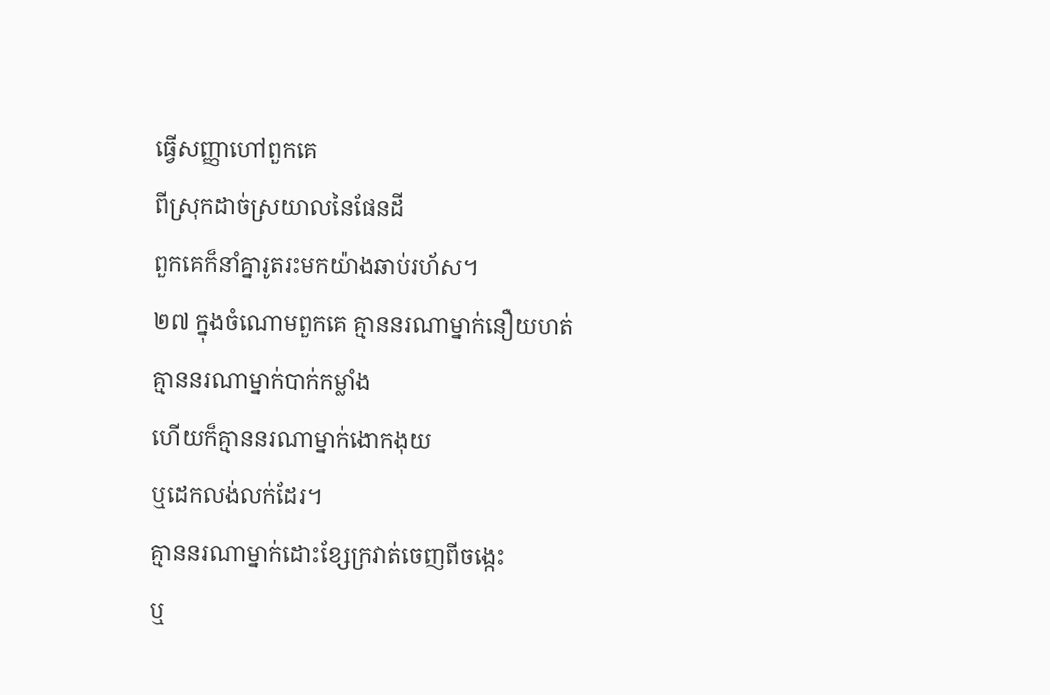ធ្វើសញ្ញាហៅពួកគេ
ពីស្រុកដាច់ស្រយាលនៃផែនដី
ពួកគេក៏នាំគ្នារូតរះមកយ៉ាងឆាប់រហ័ស។
២៧ ក្នុងចំណោមពួកគេ គ្មាននរណាម្នាក់នឿយហត់
គ្មាននរណាម្នាក់បាក់កម្លាំង
ហើយក៏គ្មាននរណាម្នាក់ងោកងុយ
ឬដេកលង់លក់ដែរ។
គ្មាននរណាម្នាក់ដោះខ្សែក្រវាត់ចេញពីចង្កេះ
ឬ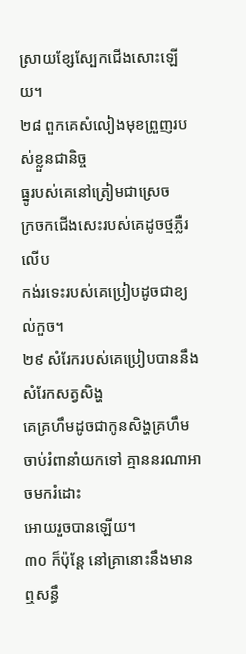ស្រាយខ្សែស្បែកជើងសោះឡើយ។
២៨ ពួកគេសំលៀងមុខព្រួញរបស់ខ្លួនជានិច្ច
ធ្នូរបស់គេនៅត្រៀមជាស្រេច
ក្រចកជើងសេះរបស់គេដូចថ្មភ្លឺរលើប
កង់រទេះរបស់គេប្រៀបដូចជាខ្យល់កួច។
២៩ សំរែករបស់គេប្រៀបបាននឹងសំរែកសត្វសិង្ហ
គេគ្រហឹមដូចជាកូនសិង្ហគ្រហឹម
ចាប់រំពានាំយកទៅ គ្មាននរណាអាចមករំដោះ
អោយរួចបានឡើយ។
៣០ ក៏ប៉ុន្តែ នៅគ្រានោះនឹងមានឮសន្ធឹ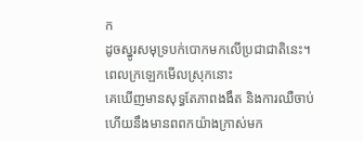ក
ដូចស្នូរសមុទ្របក់បោកមកលើប្រជាជាតិនេះ។
ពេលក្រឡេកមើលស្រុកនោះ
គេឃើញមានសុទ្ធតែភាពងងឹត និងការឈឺចាប់
ហើយនឹងមានពពកយ៉ាងក្រាស់មក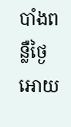បាំងពន្លឺថ្ងៃ
អោយ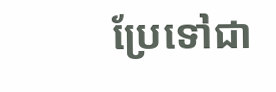ប្រែទៅជា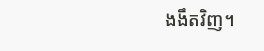ងងឹតវិញ។